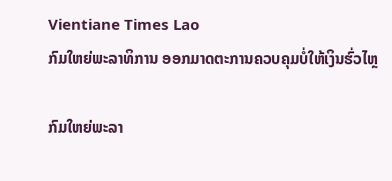Vientiane Times Lao
ກົມໃຫຍ່ພະລາທິການ ອອກມາດຕະການຄວບຄຸມບໍ່ໃຫ້ເງິນຮົ່ວໄຫຼ

ກົມໃຫຍ່ພະລາ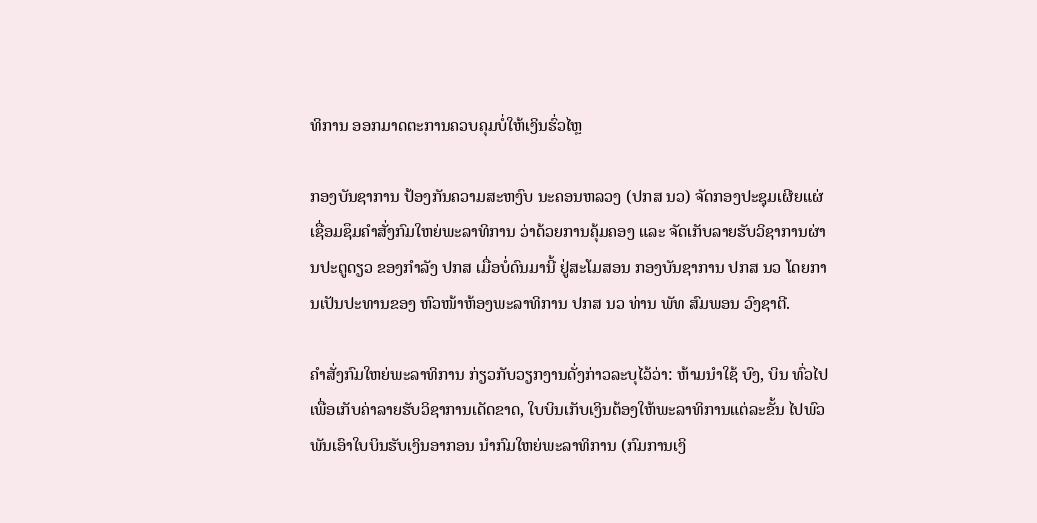ທິການ ອອກມາດຕະການຄວບຄຸມບໍ່ໃຫ້ເງິນຮົ່ວໄຫຼ

ກອງບັນຊາການ ປ້ອງກັນຄວາມສະຫງົບ ນະຄອນຫລວງ (ປກສ ນວ) ຈັດກອງປະຊຸມເຜີຍແຜ່ເຊື່ອມຊຶມຄໍາສັ່ງກົມໃຫຍ່ພະລາທິການ ວ່າດ້ວຍການຄຸ້ມຄອງ ແລະ ຈັດເກັບລາຍຮັບວິຊາການຜ່ານປະຕູດຽວ ຂອງກໍາລັງ ປກສ ເມື່ອບໍ່ດົນມານີ້ ຢູ່ສະໂມສອນ ກອງບັນຊາການ ປກສ ນວ ໂດຍການເປັນປະທານຂອງ ຫົວໜ້າຫ້ອງພະລາທິການ ປກສ ນວ ທ່ານ ພັທ ສົມພອນ ວົງຊາຕີ.

ຄໍາສັ່ງກົມໃຫຍ່ພະລາທິການ ກ່ຽວກັບວຽກງານດັ່ງກ່າວລະບຸໄວ້ວ່າ: ຫ້າມນໍາໃຊ້ ບົງ, ບິນ ທົ່ວໄປ ເພື່ອເກັບຄ່າລາຍຮັບວິຊາການເດັດຂາດ, ໃບບິນເກັບເງິນຕ້ອງໃຫ້ພະລາທິການແຕ່ລະຂັ້ນ ໄປພົວພັນເອົາໃບບິນຮັບເງິນອາກອນ ນໍາກົມໃຫຍ່ພະລາທິການ (ກົມການເງິ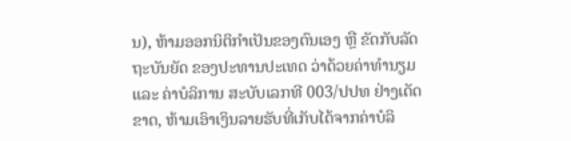ນ), ຫ້າມອອກນິຕິກໍາເປັນຂອງຕົນເອງ ຫຼື ຂັດກັບລັດຖະບັນຍັດ ຂອງປະທານປະເທດ ວ່າດ້ວຍຄ່າທໍານຽມ ແລະ ຄ່າບໍລິການ ສະບັບເລກທີ 003/ປປທ ຢ່າງເດັດຂາດ, ຫ້າມເອົາເງິນລາຍຮັບທີ່ເກັບໄດ້ຈາກຄ່າບໍລິ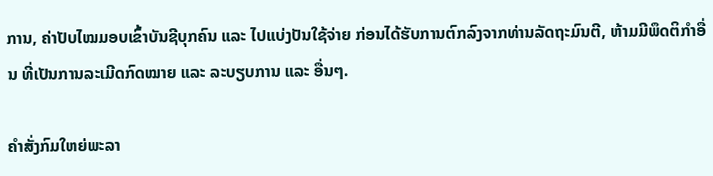ການ, ຄ່າປັບໄໝມອບເຂົ້າບັນຊີບຸກຄົນ ແລະ ໄປແບ່ງປັນໃຊ້ຈ່າຍ ກ່ອນໄດ້ຮັບການຕົກລົງຈາກທ່ານລັດຖະມົນຕີ, ຫ້າມມີພຶດຕິກໍາອື່ນ ທີ່ເປັນການລະເມີດກົດໝາຍ ແລະ ລະບຽບການ ແລະ ອື່ນໆ.

ຄໍາສັ່ງກົມໃຫຍ່ພະລາ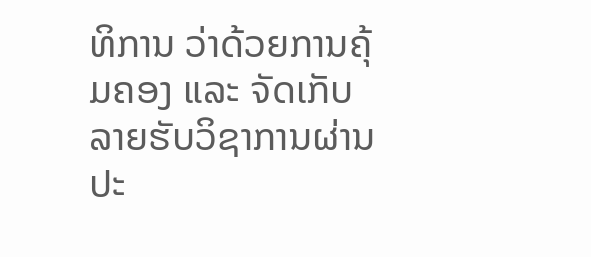ທິການ ວ່າດ້ວຍການຄຸ້ມຄອງ ແລະ ຈັດເກັບລາຍຮັບວິຊາການຜ່ານປະ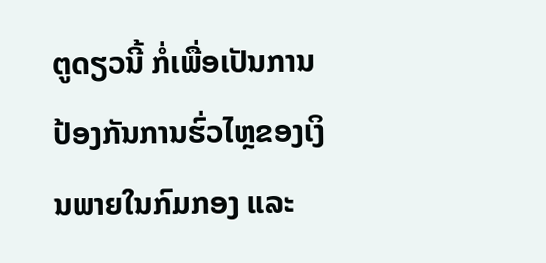ຕູດຽວນີ້ ກໍ່ເພື່ອເປັນການປ້ອງກັນການຮົ່ວໄຫຼຂອງເງິນພາຍໃນກົມກອງ ແລະ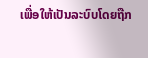ເພື່ອໃຫ້ເປັນລະບົບໂດຍຖືກ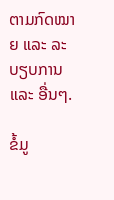ຕາມກົດໝາຍ ແລະ ລະບຽບການ ແລະ ອື່ນໆ.

ຂໍ້ມູ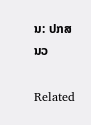ນ: ປກສ ນວ

Related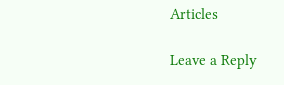Articles

Leave a Reply